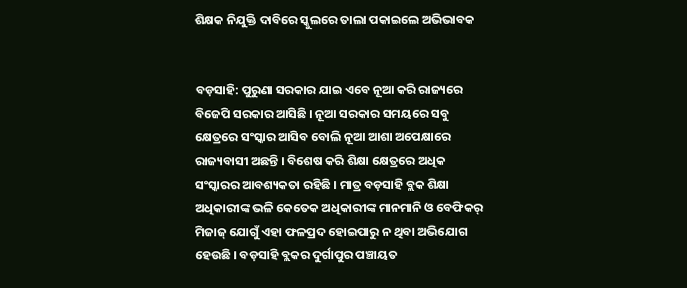ଶିକ୍ଷକ ନିଯୁକ୍ତି ଦାବିରେ ସ୍କୁଲରେ ତାଲା ପକାଇଲେ ଅଭିଭାବକ


ବଡ଼ସାହି: ପୁରୁଣା ସରକାର ଯାଇ ଏବେ ନୂଆ କରି ରାଜ୍ୟରେ ବିଜେପି ସରକାର ଆସିଛି । ନୂଆ ସରକାର ସମୟରେ ସବୁ କ୍ଷେତ୍ରରେ ସଂସ୍କାର ଆସିବ ବୋଲି ନୂଆ ଆଶା ଅପେକ୍ଷାରେ ରାଜ୍ୟବାସୀ ଅଛନ୍ତି । ବିଶେଷ କରି ଶିକ୍ଷା କ୍ଷେତ୍ରରେ ଅଧିକ ସଂସ୍କାରର ଆବଶ୍ୟକତା ରହିଛି । ମାତ୍ର ବଡ଼ସାହି ବ୍ଲକ ଶିକ୍ଷା ଅଧିକାରୀଙ୍କ ଭଳି କେତେକ ଅଧିକାରୀଙ୍କ ମାନମାନି ଓ ବେଫିକର୍ ମିଜାଜ୍ ଯୋଗୁଁ ଏହା ଫଳପ୍ରଦ ହୋଇପାରୁ ନ ଥିବା ଅଭିଯୋଗ ହେଉଛି । ବଡ଼ସାହି ବ୍ଲକର ଦୁର୍ଗାପୁର ପଞ୍ଚାୟତ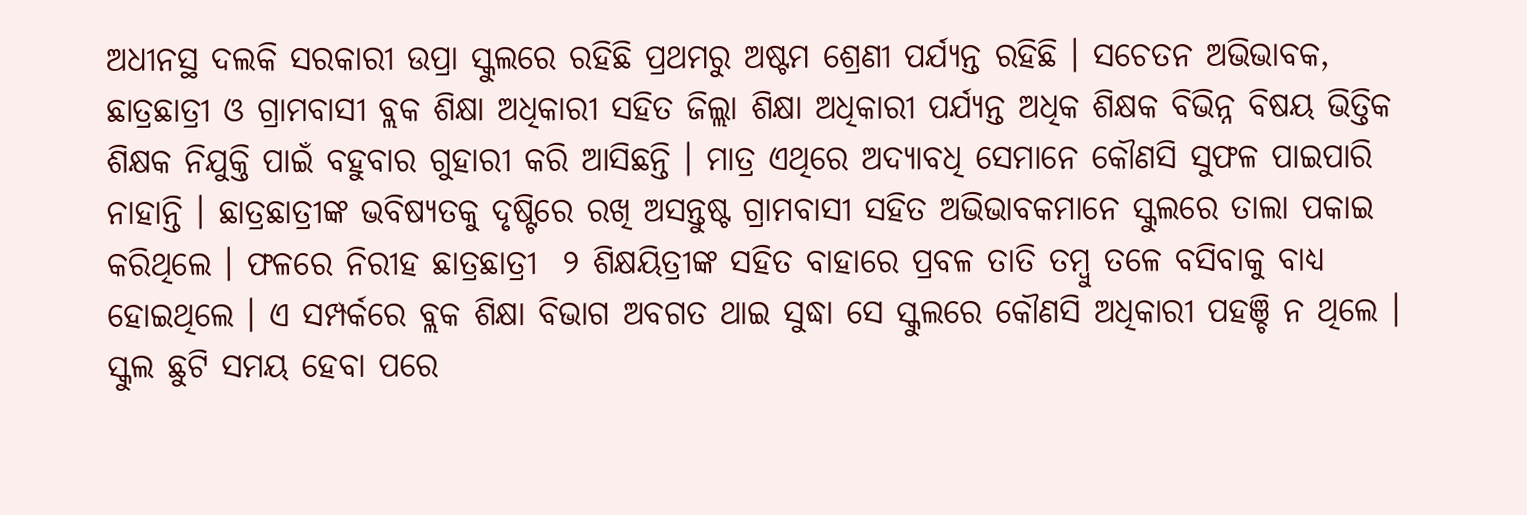ଅଧୀନସ୍ଥ ଦଲକି ସରକାରୀ ଉପ୍ରା ସ୍କୁଲରେ ରହିଛି ପ୍ରଥମରୁ ଅଷ୍ଟମ ଶ୍ରେଣୀ ପର୍ଯ୍ୟନ୍ତ ରହିଛି । ସଚେତନ ଅଭିଭାବକ, ଛାତ୍ରଛାତ୍ରୀ ଓ ଗ୍ରାମବାସୀ ବ୍ଲକ ଶିକ୍ଷା ଅଧିକାରୀ ସହିତ ଜିଲ୍ଲା ଶିକ୍ଷା ଅଧିକାରୀ ପର୍ଯ୍ୟନ୍ତ ଅଧିକ ଶିକ୍ଷକ ବିଭିନ୍ନ ବିଷୟ ଭିତ୍ତିକ ଶିକ୍ଷକ ନିଯୁକ୍ତି ପାଇଁ ବହୁବାର ଗୁହାରୀ କରି ଆସିଛନ୍ତି । ମାତ୍ର ଏଥିରେ ଅଦ୍ୟାବଧି ସେମାନେ କୌଣସି ସୁଫଳ ପାଇପାରି ନାହାନ୍ତି । ଛାତ୍ରଛାତ୍ରୀଙ୍କ ଭବିଷ୍ୟତକୁ ଦୃଷ୍ଟିରେ ରଖି ଅସନ୍ତୁଷ୍ଟ ଗ୍ରାମବାସୀ ସହିତ ଅଭିଭାବକମାନେ ସ୍କୁଲରେ ତାଲା ପକାଇ କରିଥିଲେ । ଫଳରେ ନିରୀହ ଛାତ୍ରଛାତ୍ରୀ  ୨ ଶିକ୍ଷୟିତ୍ରୀଙ୍କ ସହିତ ବାହାରେ ପ୍ରବଳ ତାତି ତମ୍ବୁ ତଳେ ବସିବାକୁ ବାଧ୍ୟ ହୋଇଥିଲେ । ଏ ସମ୍ପର୍କରେ ବ୍ଲକ ଶିକ୍ଷା ବିଭାଗ ଅବଗତ ଥାଇ ସୁଦ୍ଧା ସେ ସ୍କୁଲରେ କୌଣସି ଅଧିକାରୀ ପହଞ୍ଚି ନ ଥିଲେ । ସ୍କୁଲ ଛୁଟି ସମୟ ହେବା ପରେ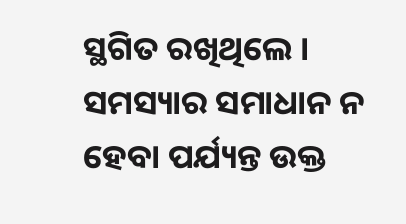ସ୍ଥଗିତ ରଖିଥିଲେ । ସମସ୍ୟାର ସମାଧାନ ନ ହେବା ପର୍ଯ୍ୟନ୍ତ ଉକ୍ତ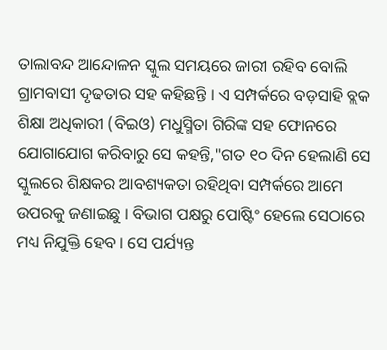ତାଲାବନ୍ଦ ଆନ୍ଦୋଳନ ସ୍କୁଲ ସମୟରେ ଜାରୀ ରହିବ ବୋଲି ଗ୍ରାମବାସୀ ଦୃଢତାର ସହ କହିଛନ୍ତି । ଏ ସମ୍ପର୍କରେ ବଡ଼ସାହି ବ୍ଲକ ଶିକ୍ଷା ଅଧିକାରୀ (ବିଇଓ) ମଧୁସ୍ମିତା ଗିରିଙ୍କ ସହ ଫୋନରେ ଯୋଗାଯୋଗ କରିବାରୁ ସେ କହନ୍ତି,"ଗତ ୧୦ ଦିନ ହେଲାଣି ସେ ସ୍କୁଲରେ ଶିକ୍ଷକର ଆବଶ୍ୟକତା ରହିଥିବା ସମ୍ପର୍କରେ ଆମେ ଉପରକୁ ଜଣାଇଛୁ । ବିଭାଗ ପକ୍ଷରୁ ପୋଷ୍ଟିଂ ହେଲେ ସେଠାରେ ମଧ୍ୟ ନିଯୁକ୍ତି ହେବ । ସେ ପର୍ଯ୍ୟନ୍ତ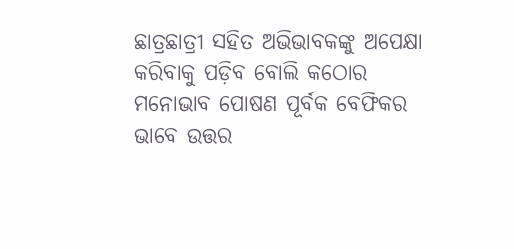ଛାତ୍ରଛାତ୍ରୀ ସହିତ ଅଭିଭାବକଙ୍କୁ ଅପେକ୍ଷା କରିବାକୁ ପଡ଼ିବ ବୋଲି କଠୋର ମନୋଭାବ ପୋଷଣ ପୂର୍ବକ ବେଫିକର ଭାବେ ଉତ୍ତର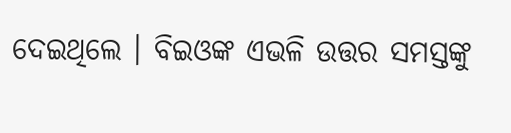ଦେଇଥିଲେ । ବିଇଓଙ୍କ ଏଭଳି ଉତ୍ତର ସମସ୍ତଙ୍କୁ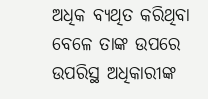ଅଧିକ ବ୍ୟଥିତ କରିଥିବା ବେଳେ ତାଙ୍କ ଉପରେ ଉପରିସ୍ଥ ଅଧିକାରୀଙ୍କ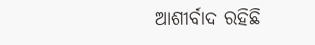ଆଶୀର୍ବାଦ ରହିଛି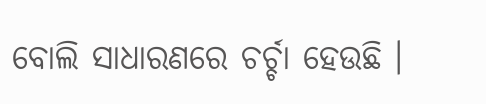ବୋଲି ସାଧାରଣରେ ଚର୍ଚ୍ଚା ହେଉଛି ।